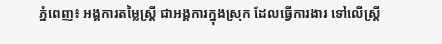ភ្នំពេញ៖ អង្គការតម្លៃស្ត្រី ជាអង្គការក្នុងស្រុក ដែលធ្វើការងារ ទៅលើស្ត្រី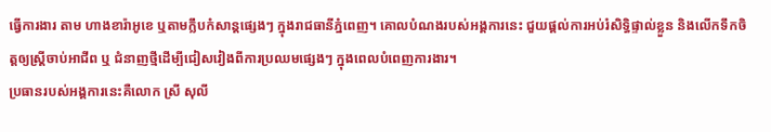ធ្វើការងារ តាម ហាងខារ៉ាអូខេ ឬតាមក្លឹបកំសាន្តផ្សេងៗ ក្នុងរាជធានីភ្នំពេញ។ គោលបំណងរបស់អង្គការនេះ ជួយផ្ដល់ការអប់រំសិទ្ធិផ្ទាល់ខ្លួន និងលើកទឹកចិត្តឲ្យស្ត្រីចាប់អាជីព ឬ ជំនាញថ្មីដើម្បីជៀសវៀងពីការប្រឈមផ្សេងៗ ក្នុងពេលបំពេញការងារ។
ប្រធានរបស់អង្គការនេះគឺលោក ស្រី សុលី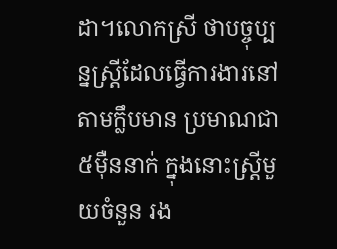ដា។លោកស្រី ថាបច្ចុប្បន្នស្ត្រីដែលធ្វើការងារនៅតាមក្លឹបមាន ប្រមាណជា ៥ម៉ឺននាក់ ក្នុងនោះស្ត្រីមួយចំនួន រង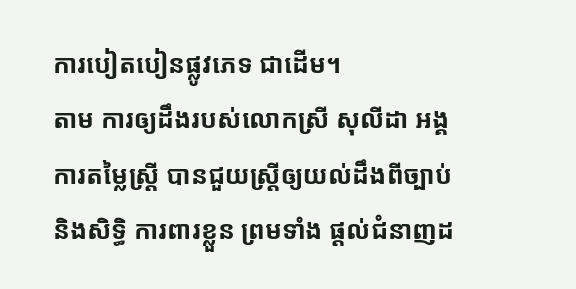ការបៀតបៀនផ្លូវភេទ ជាដើម។
តាម ការឲ្យដឹងរបស់លោកស្រី សុលីដា អង្គការតម្លៃស្ត្រី បានជួយស្ត្រីឲ្យយល់ដឹងពីច្បាប់ និងសិទ្ធិ ការពារខ្លួន ព្រមទាំង ផ្តល់ជំនាញដ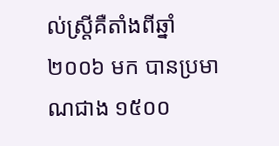ល់ស្ត្រីគឺតាំងពីឆ្នាំ ២០០៦ មក បានប្រមាណជាង ១៥០០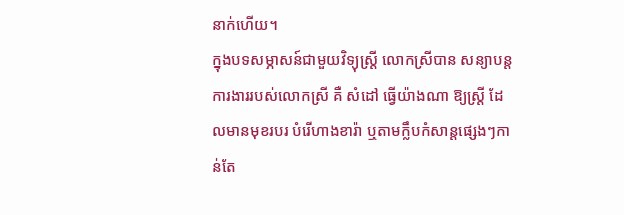នាក់ហើយ។
ក្នុងបទសម្ភាសន៍ជាមួយវិទ្យុស្ត្រី លោកស្រីបាន សន្យាបន្តការងាររបស់លោកស្រី គឺ សំដៅ ធ្វើយ៉ាងណា ឱ្យស្ត្រី ដែលមានមុខរបរ បំរើហាងខារ៉ា ឬតាមក្លឹបកំសាន្តផ្សេងៗកាន់តែ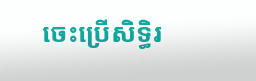ចេះប្រើសិទ្ធិរ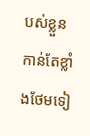បស់ខ្លួនកាន់តែខ្លាំងថែមទៀ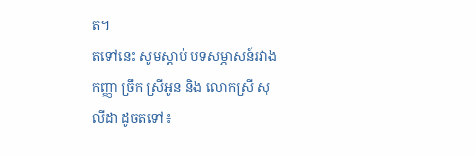ត។
តទៅនេះ សូមស្ដាប់ បទសម្ភាសន៍រវាង កញ្ញា ច្រឹក ស្រីអូន និង លោកស្រី សុលីដា ដូចតទៅ៖